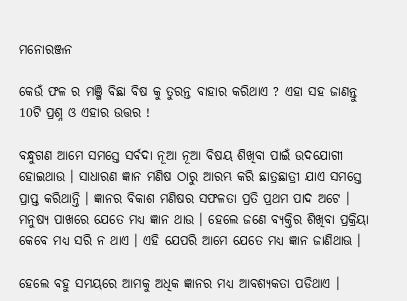ମନୋରଞ୍ଜନ

କେଉଁ ଫଳ ର ମଞ୍ଜି ବିଛା ବିଷ କୁ ତୁରନ୍ତ ବାହାର କରିଥାଏ ? ଏହା ସହ ଜାଣନ୍ତୁ 10ଟି ପ୍ରଶ୍ନ ଓ ଏହାର ଉତ୍ତର !

ବନ୍ଧୁଗଣ ଆମେ ସମସ୍ତେ ସର୍ବଦା ନୂଆ ନୂଆ ବିଷୟ ଶିଖିବା ପାଇଁ ଉଦଯୋଗୀ ହୋଇଥାଉ । ସାଧାରଣ ଜ୍ଞାନ ମଣିଷ ଠାରୁ ଆରମ୍ଭ କରି ଛାତ୍ରଛାତ୍ରୀ ଯାଏ ସମସ୍ତେ ପ୍ରାପ୍ତ କରିଥାନ୍ତି । ଜ୍ଞାନର ବିକାଶ ମଣିଷର ସଫଳତା ପ୍ରତି ପ୍ରଥମ ପାଦ ଅଟେ । ମନୁଷ୍ୟ ପାଖରେ ଯେତେ ମଧ୍ୟ ଜ୍ଞାନ ଥାଉ । ହେଲେ ଜଣେ ବ୍ୟକ୍ତିର ଶିଖିବା ପ୍ରକ୍ରିୟା କେବେ ମଧ୍ୟ ସରି ନ ଥାଏ । ଏହି ଯେପରି ଆମେ ଯେତେ ମଧ୍ୟ ଜ୍ଞାନ ଜାଣିଥାଊ ।

ହେଲେ ବହୁ ସମୟରେ ଆମକୁ ଅଧିକ ଜ୍ଞାନର ମଧ୍ୟ ଆବଶ୍ୟକତା ପଡିଥାଏ ।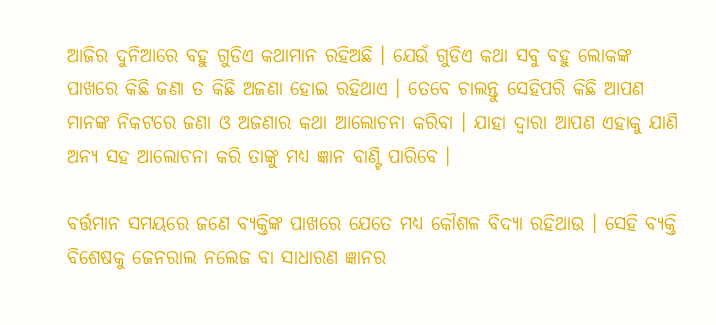ଆଜିର ଦୁନିଆରେ ବହୁ ଗୁଡିଏ କଥାମାନ ରହିଅଛି । ଯେଉଁ ଗୁଡିଏ କଥା ସବୁ ବହୁ ଲୋକଙ୍କ ପାଖରେ କିଛି ଜଣା ତ କିଛି ଅଜଣା ହୋଇ ରହିଥାଏ । ତେବେ ଚାଲନ୍ତୁ ସେହିପରି କିଛି ଆପଣ ମାନଙ୍କ ନିକଟରେ ଜଣା ଓ ଅଜଣାର କଥା ଆଲୋଚନା କରିବା । ଯାହା ଦ୍ଵାରା ଆପଣ ଏହାକୁ ଯାଣି ଅନ୍ୟ ସହ ଆଲୋଚନା କରି ତାଙ୍କୁ ମଧ୍ୟ ଜ୍ଞାନ ବାଣ୍ଟି ପାରିବେ ।

ବର୍ତ୍ତମାନ ସମୟରେ ଜଣେ ବ୍ୟକ୍ତିଙ୍କ ପାଖରେ ଯେତେ ମଧ୍ୟ କୌଶଳ ବିଦ୍ୟା ରହିଥାଉ । ସେହି ବ୍ୟକ୍ତି ବିଶେଷକୁ ଜେନରାଲ ନଲେଜ ବା ସାଧାରଣ ଜ୍ଞାନର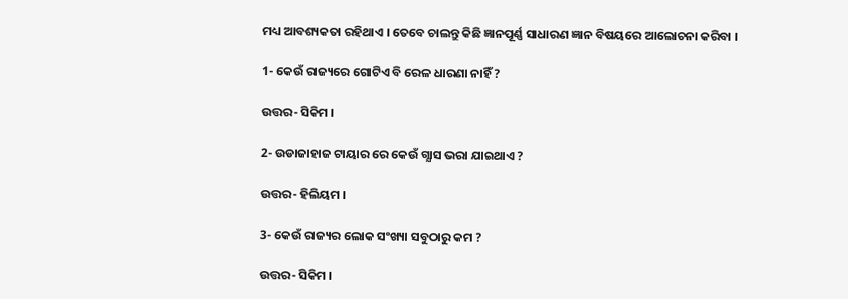ମଧ୍ୟ ଆବଶ୍ୟକତା ରହିଥାଏ । ତେବେ ଚାଲନ୍ତୁ କିଛି ଜ୍ଞାନପୂର୍ଣ୍ଣ ସାଧାରଣ ଜ୍ଞାନ ବିଷୟରେ ଆଲୋଚନା କରିବା ।

1- କେଉଁ ରାଜ୍ୟରେ ଗୋଟିଏ ବି ରେଳ ଧାରଣା ନାହିଁ ?

ଉତ୍ତର- ସିକିମ ।

2- ଉଡାଜାହାଜ ଟାୟାର ରେ କେଉଁ ଗ୍ଯାସ ଭରା ଯାଇଥାଏ ?

ଉତ୍ତର- ହିଲିୟମ ।

3- କେଉଁ ରାଜ୍ୟର ଲୋକ ସଂଖ୍ୟା ସବୁଠାରୁ କମ ?

ଉତ୍ତର- ସିକିମ ।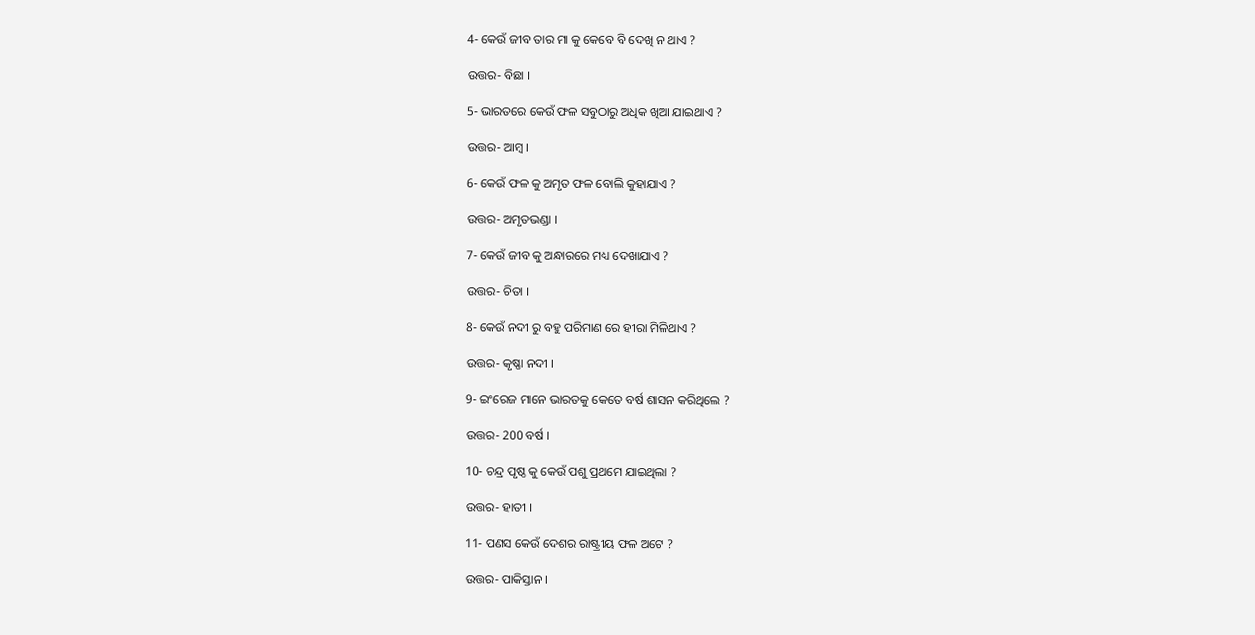4- କେଉଁ ଜୀବ ତାର ମା କୁ କେବେ ବି ଦେଖି ନ ଥାଏ ?

ଉତ୍ତର- ବିଛା ।

5- ଭାରତରେ କେଉଁ ଫଳ ସବୁଠାରୁ ଅଧିକ ଖିଆ ଯାଇଥାଏ ?

ଉତ୍ତର- ଆମ୍ବ ।

6- କେଉଁ ଫଳ କୁ ଅମୃତ ଫଳ ବୋଲି କୁହାଯାଏ ?

ଉତ୍ତର- ଅମୃତଭଣ୍ଡା ।

7- କେଉଁ ଜୀବ କୁ ଅନ୍ଧାରରେ ମଧ୍ୟ ଦେଖାଯାଏ ?

ଉତ୍ତର- ଚିତା ।

8- କେଉଁ ନଦୀ ରୁ ବହୁ ପରିମାଣ ରେ ହୀରା ମିଳିଥାଏ ?

ଉତ୍ତର- କୃଷ୍ଣା ନଦୀ ।

9- ଇଂରେଜ ମାନେ ଭାରତକୁ କେତେ ବର୍ଷ ଶାସନ କରିଥିଲେ ?

ଉତ୍ତର- 200 ବର୍ଷ ।

10- ଚନ୍ଦ୍ର ପୃଷ୍ଠ କୁ କେଉଁ ପଶୁ ପ୍ରଥମେ ଯାଇଥିଲା ?

ଉତ୍ତର- ହାତୀ ।

11- ପଣସ କେଉଁ ଦେଶର ରାଷ୍ଟ୍ରୀୟ ଫଳ ଅଟେ ?

ଉତ୍ତର- ପାକିସ୍ତାନ ।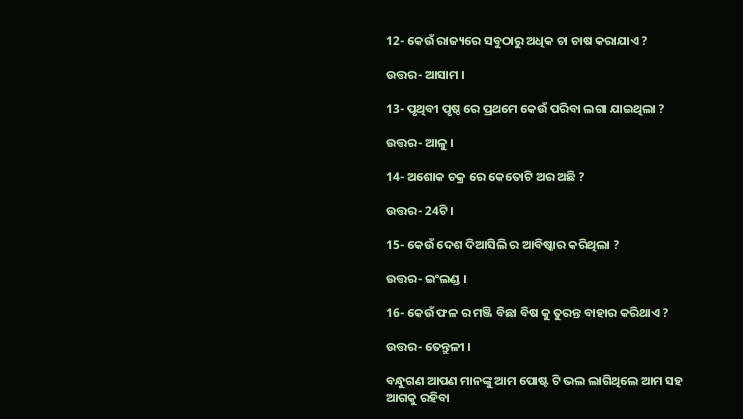12- କେଉଁ ରାଜ୍ୟରେ ସବୁଠାରୁ ଅଧିକ ଚା ଚାଷ କରାଯାଏ ?

ଉତ୍ତର- ଆସାମ ।

13- ପୃଥିବୀ ପୃଷ୍ଠ ରେ ପ୍ରଥମେ କେଉଁ ପରିବା ଲଗା ଯାଇଥିଲା ?

ଉତ୍ତର- ଆଳୁ ।

14- ଅଶୋକ ଚକ୍ର ରେ କେତୋଟି ଅର ଅଛି ?

ଉତ୍ତର- 24ଟି ।

15- କେଉଁ ଦେଶ ଦିଆସିଲି ର ଆବିଷ୍କାର କରିଥିଲା ?

ଉତ୍ତର- ଇଂଲଣ୍ଡ ।

16- କେଉଁ ଫଳ ର ମଞ୍ଜି ବିଛା ବିଷ କୁ ତୁରନ୍ତ ବାହାର କରିଥାଏ ?

ଉତ୍ତର- ତେନ୍ତୁଳୀ ।

ବନ୍ଧୁଗଣ ଆପଣ ମାନଙ୍କୁ ଆମ ପୋଷ୍ଟ ଟି ଭଲ ଲାଗିଥିଲେ ଆମ ସହ ଆଗକୁ ରହିବା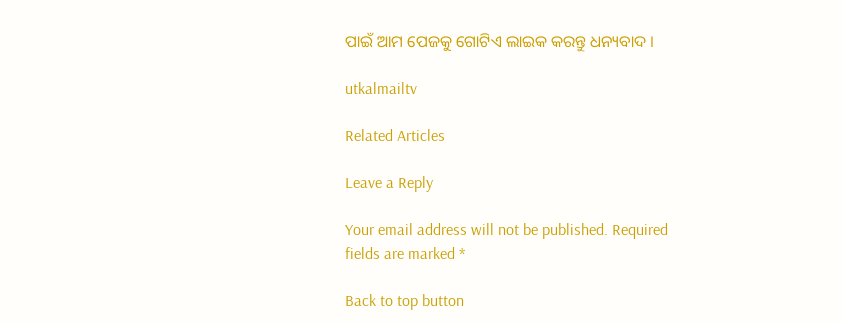ପାଇଁ ଆମ ପେଜକୁ ଗୋଟିଏ ଲାଇକ କରନ୍ତୁ ଧନ୍ୟବାଦ ।

utkalmailtv

Related Articles

Leave a Reply

Your email address will not be published. Required fields are marked *

Back to top button